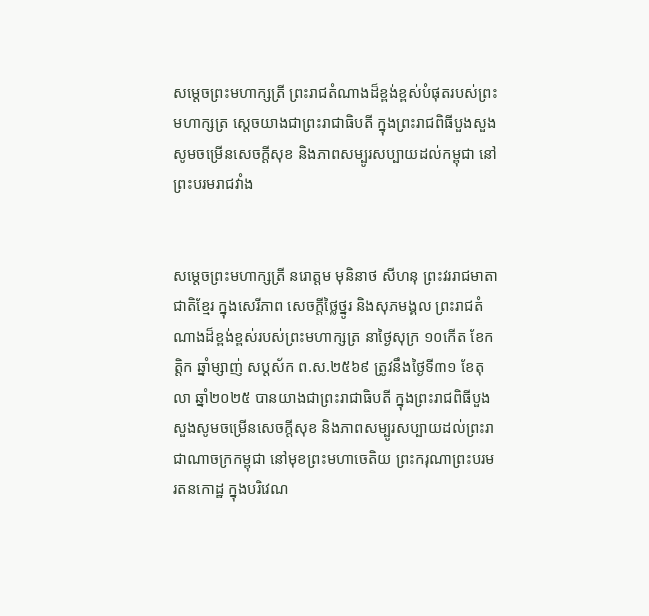សម្ដេចព្រះមហាក្សត្រី ព្រះរាជតំណាងដ៏ខ្ពង់ខ្ពស់បំផុតរបស់ព្រះមហាក្សត្រ ស្តេចយាងជាព្រះរាជាធិបតី ក្នុងព្រះរាជពិធីបួងសួងសូមចម្រើនសេចក្តីសុខ និងភាពសម្បូរសប្បាយដល់កម្ពុជា នៅព្រះបរមរាជវាំង


សម្ដេចព្រះមហាក្សត្រី នរោត្ដម មុនិនាថ សីហនុ ព្រះវររាជមាតាជាតិខ្មែរ ក្នុងសេរីភាព សេចក្តីថ្លៃថ្នូរ និងសុភមង្គល ព្រះរាជតំណាងដ៏ខ្ពង់ខ្ពស់របស់ព្រះមហាក្សត្រ នាថ្ងៃសុក្រ ១០កើត ខែកត្តិក ឆ្នាំម្សាញ់ សប្តស័ក ព.ស.២៥៦៩ ត្រូវនឹងថ្ងៃទី៣១ ខែតុលា ឆ្នាំ២០២៥ បានយាងជាព្រះរាជាធិបតី ក្នុងព្រះរាជពិធីបួងសួងសូមចម្រើនសេចក្តីសុខ និងភាពសម្បូរសប្បាយដល់ព្រះរាជាណាចក្រកម្ពុជា នៅមុខព្រះមហាចេតិយ ព្រះករុណាព្រះបរមរតនកោដ្ឋ ក្នុងបរិវេណ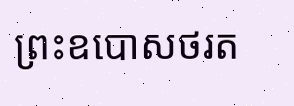ព្រះឧបោសថរត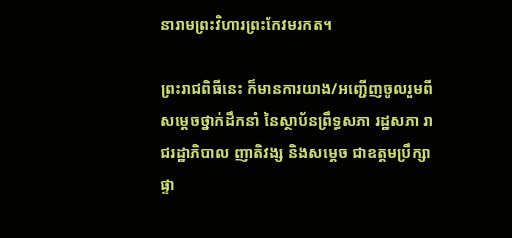នារាមព្រះវិហារព្រះកែវមរកត។

ព្រះរាជពិធីនេះ ក៏មានការយាង/អញ្ជើញចូលរួមពីសម្តេចថ្នាក់ដឹកនាំ នៃស្ថាប័នព្រឹទ្ធសភា រដ្ឋសភា រាជរដ្ឋាភិបាល ញាតិវង្ស និងសម្តេច ជាឧត្តមប្រឹក្សាផ្ទា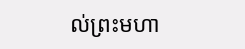ល់ព្រះមហា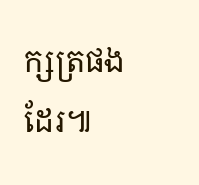ក្សត្រផងដែរ៕